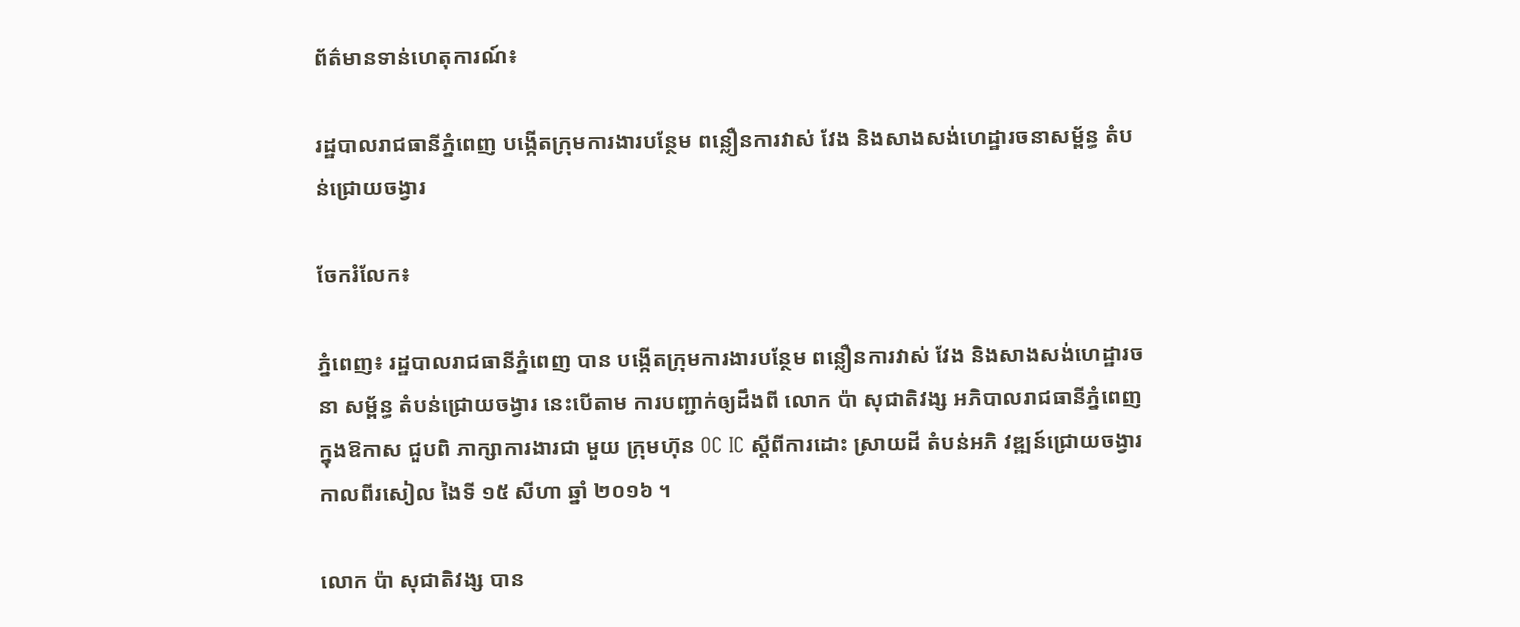ព័ត៌មានទាន់ហេតុការណ៍៖

រដ្ឋបាលរាជធានីភ្នំពេញ បង្កើតក្រុមការងារបន្ថែម ពន្លឿនការវាស់ វែង និងសាងសង់ហេដ្ឋារចនាសម្ព័ន្ធ តំបន់ជ្រោយចង្វារ

ចែករំលែក៖

ភ្នំពេញ៖ រដ្ឋបាលរាជធានីភ្នំពេញ បាន បង្កើតក្រុមការងារបន្ថែម ពន្លឿនការវាស់ វែង និងសាងសង់ហេដ្ឋារចនា សម្ព័ន្ធ តំបន់ជ្រោយចង្វារ នេះបើតាម ការបញ្ជាក់ឲ្យដឹងពី លោក ប៉ា សុជាតិវង្ស អភិបាលរាជធានីភ្នំពេញ ក្នុងឱកាស ជួបពិ ភាក្សាការងារជា មួយ ក្រុមហ៊ុន OC IC ស្ដីពីការដោះ ស្រាយដី តំបន់អភិ វឌ្ឍន៍ជ្រោយចង្វារ កាលពីរសៀល ងៃទី ១៥ សីហា ឆ្នាំ ២០១៦ ។

លោក ប៉ា សុជាតិវង្ស បាន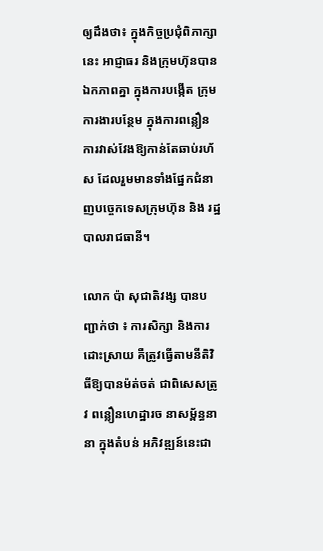ឲ្យដឹងថា៖ ក្នុងកិច្ចប្រជុំពិភាក្សានេះ អាជ្ញាធរ និងក្រុមហ៊ុនបានឯកភាពគ្នា ក្នុងការបង្កើត ក្រុមការងារបន្ថែម ក្នុងការពន្លឿនការវាស់វែងឱ្យកាន់តែឆាប់រហ័ស ដែលរួមមានទាំងផ្នែកជំនាញបច្ចេកទេសក្រុមហ៊ុន និង រដ្ឋបាលរាជធានី។

លោក ប៉ា សុជាតិវង្ស បានបញ្ជាក់ថា ៖ ការសិក្សា និងការដោះស្រាយ គឺត្រូវធ្វើតាមនីតិវិធីឱ្យបានម៉ត់ចត់ ជាពិសេសត្រូវ ពន្លឿនហេដ្ឋារច នាសម្ព័ន្ធនានា ក្នុងតំបន់ អភិវឌ្ឍន៍នេះជា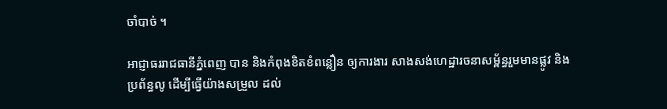ចាំបាច់ ។

អាជ្ញាធររាជធានីភ្នំពេញ បាន និងកំពុងខិតខំពន្លឿន ឲ្យការងារ សាងសង់ហេដ្ឋារចនាសម្ព័ន្ធរួមមានផ្លូវ និងប្រព័ន្ធលូ ដើម្បីធ្វើយ៉ាងសម្រួល ដល់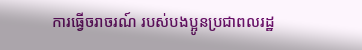ការធ្វើចរាចរណ៍ របស់បងប្អូនប្រជាពលរដ្ឋ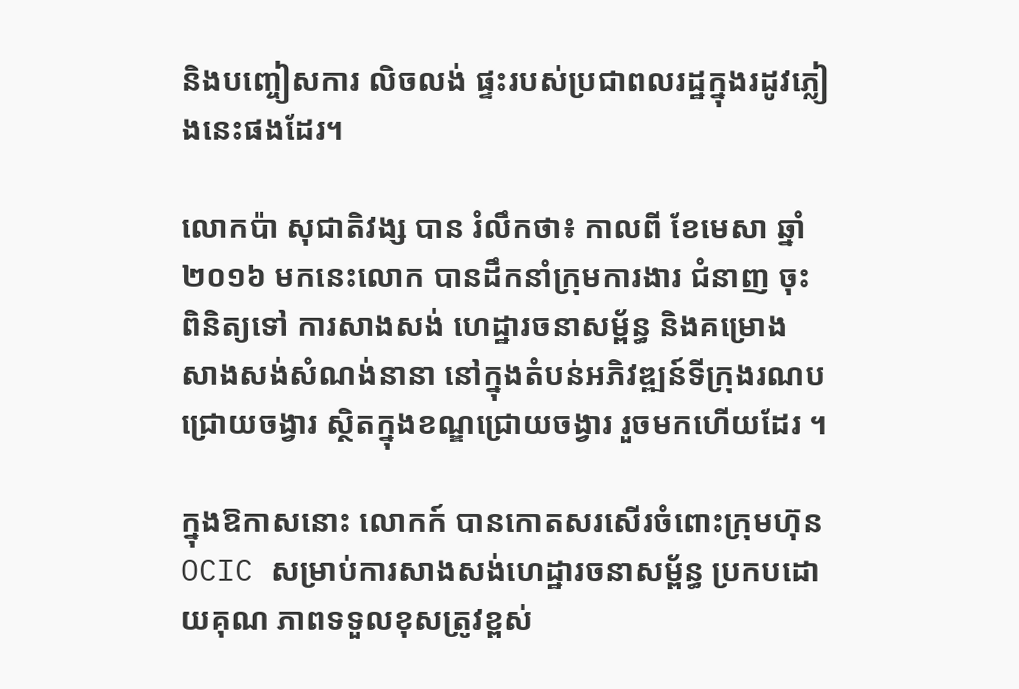និងបញ្ចៀសការ លិចលង់ ផ្ទះរបស់ប្រជាពលរដ្ឋក្នុងរដូវភ្លៀងនេះផងដែរ។

លោកប៉ា សុជាតិវង្ស បាន រំលឹកថា៖ កាលពី ខែមេសា ឆ្នាំ២០១៦ មកនេះលោក បានដឹកនាំក្រុមការងារ ជំនាញ ចុះពិនិត្យទៅ ការសាងសង់ ហេដ្ឋារចនាសម្ព័ន្ធ និងគម្រោង សាងសង់សំណង់នានា នៅក្នុងតំបន់អភិវឌ្ឍន៍ទីក្រុងរណបជ្រោយចង្វារ ស្ថិតក្នុងខណ្ឌជ្រោយចង្វារ រួចមកហើយដែរ ។

ក្នុងឱកាសនោះ លោកក៍ បានកោតសរសើរចំពោះក្រុមហ៊ុន OCIC សម្រាប់ការសាងសង់ហេដ្ឋារចនាសម្ព័ន្ធ ប្រកបដោយគុណ ភាពទទួលខុសត្រូវខ្ពស់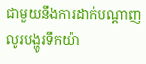ជាមួយនឹងការដាក់បណ្តាញលូរបង្ហូរទឹកយ៉ា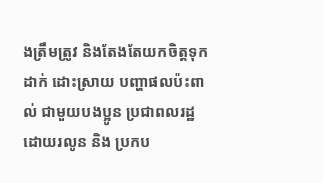ងត្រឹមត្រូវ និងតែងតែយកចិត្តទុកដាក់ ដោះស្រាយ បញ្ហាផលប៉ះពាល់ ជាមួយបងប្អូន ប្រជាពលរដ្ឋ ដោយរលូន និង ប្រកប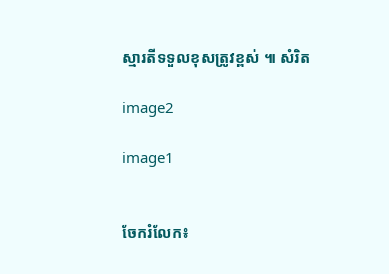ស្មារតីទទួលខុសត្រូវខ្ពស់ ៕ សំរិត

image2

image1


ចែករំលែក៖